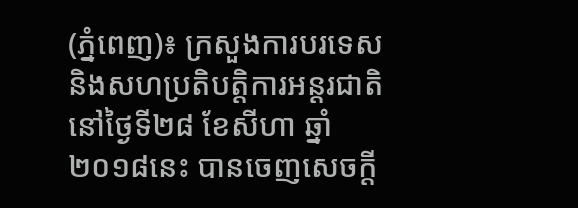(ភ្នំពេញ)៖ ក្រសួងការបរទេស និងសហប្រតិបត្តិការអន្ដរជាតិ នៅថ្ងៃទី២៨ ខែសីហា ឆ្នាំ២០១៨នេះ បានចេញសេចក្តី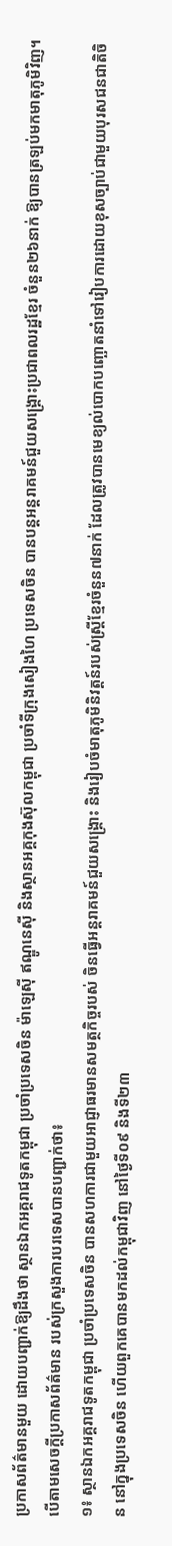ប្រកាសព័ត៌មានមួយ ដោយបញ្ជាក់ឱ្យដឹងថា ស្ថានឯកអគ្គរាជទូតកម្ពុជា ប្រចាំប្រទេសចិន ម៉ាឡេស៊ី ឥណ្ឌូនេស៊ី និងស្ថានអគ្គកុងស៊ុលកម្ពុជា ប្រចាំទីក្រុងសៀងហៃ ប្រទេសចិន បានបន្ដអន្ដរាគមន៍ជួយសង្គ្រោះប្រជាពលរដ្ឋខ្មែរ ចំនួន២៦នាក់ ឱ្យបានត្រឡប់មកមាតុភូមិវិញ។
បើតាមសេចក្តីប្រកាសព័ត៌មាន របស់ក្រសួងការបរទេសបានបញ្ជាក់ថា៖
១៖ ស្ថានឯកអគ្គរាជទូតកម្ពុជា ប្រចាំប្រទេសចិន បានសហការជាមួយអាជ្ញាធរមានសមត្ថកិច្ចរបស់ ចិនធ្វើអន្តរាគមន៍ជួយសង្រ្គោះ និងរៀបចំមាតុភូមិនិវត្តន៍របស់ស្រ្តីខ្មែរចំនួន៧នាក់ ដែលត្រូវបានមេខ្យល់បោកបញ្ឆោតនាំទៅរៀបការដោយខុសច្បាប់ជាមួយបុរសជនជាតិចិន នៅក្នុងប្រទេសចិន ហើយពួកគេបានមកដល់កម្ពុជាវិញ នៅថ្ងៃទី០៩ និងទី២៣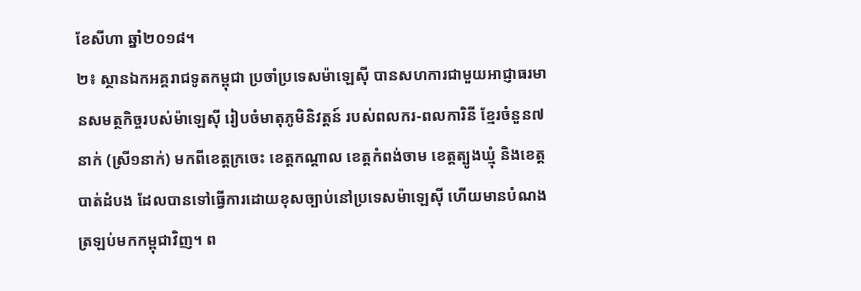ខែសីហា ឆ្នាំ២០១៨។
២៖ ស្ថានឯកអគ្គរាជទូតកម្ពុជា ប្រចាំប្រទេសម៉ាឡេស៊ី បានសហការជាមួយអាជ្ញាធរមានសមត្ថកិច្ចរបស់ម៉ាឡេស៊ី រៀបចំមាតុភូមិនិវត្តន៍ របស់ពលករ-ពលការិនី ខ្មែរចំនួន៧នាក់ (ស្រី១នាក់) មកពីខេត្តក្រចេះ ខេត្តកណ្តាល ខេត្តកំពង់ចាម ខេត្តត្បូងឃ្មុំ និងខេត្តបាត់ដំបង ដែលបានទៅធ្វើការដោយខុសច្បាប់នៅប្រទេសម៉ាឡេស៊ី ហើយមានបំណងត្រឡប់មកកម្ពុជាវិញ។ ព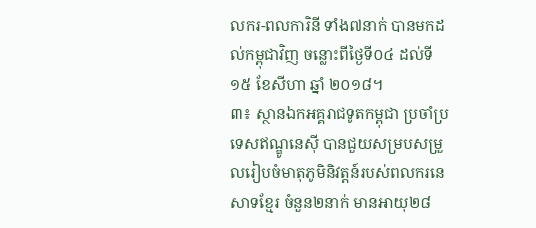លករ-ពលការិនី ទាំង៧នាក់ បានមកដល់កម្ពុជាវិញ ចន្លោះពីថ្ងៃទី០៤ ដល់ទី១៥ ខែសីហា ឆ្នាំ ២០១៨។
៣៖ ស្ថានឯកអគ្គរាជទូតកម្ពុជា ប្រចាំប្រទេសឥណ្ឌូនេស៊ី បានជួយសម្របសម្រួលរៀបចំមាតុភូមិនិវត្តន៍របស់ពលករនេសាទខ្មែរ ចំនួន២នាក់ មានអាយុ២៨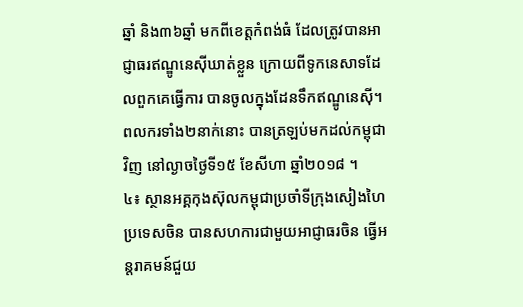ឆ្នាំ និង៣៦ឆ្នាំ មកពីខេត្តកំពង់ធំ ដែលត្រូវបានអាជ្ញាធរឥណ្ឌូនេស៊ីឃាត់ខ្លួន ក្រោយពីទូកនេសាទដែលពួកគេធ្វើការ បានចូលក្នុងដែនទឹកឥណ្ឌូនេស៊ី។ ពលករទាំង២នាក់នោះ បានត្រឡប់មកដល់កម្ពុជាវិញ នៅល្ងាចថ្ងៃទី១៥ ខែសីហា ឆ្នាំ២០១៨ ។
៤៖ ស្ថានអគ្គកុងស៊ុលកម្ពុជាប្រចាំទីក្រុងសៀងហៃ ប្រទេសចិន បានសហការជាមួយអាជ្ញាធរចិន ធ្វើអន្តរាគមន៍ជួយ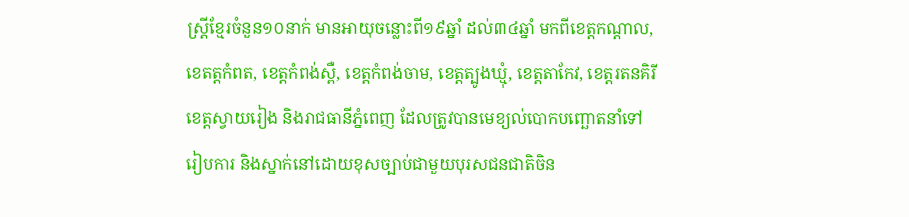ស្រ្តីខ្មែរចំនួន១០នាក់ មានអាយុចន្លោះពី១៩ឆ្នាំ ដល់៣៤ឆ្នាំ មកពីខេត្តកណ្តាល, ខេតត្តកំពត, ខេត្តកំពង់ស្ពឺ, ខេត្តកំពង់ចាម, ខេត្តត្បូងឃ្មុំ, ខេត្តតាកែវ, ខេត្តរតនគិរី ខេត្តស្វាយរៀង និងរាជធានីភ្នំពេញ ដែលត្រូវបានមេខ្យល់បោកបញ្ឆោតនាំទៅរៀបការ និងស្នាក់នៅដោយខុសច្បាប់ជាមួយបុរសជនជាតិចិន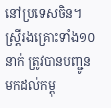នៅប្រទេសចិន។ ស្រ្តីរងគ្រោះទាំង១០នាក់ ត្រូវបានបញ្ជូនមកដល់កម្ពុ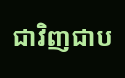ជាវិញជាប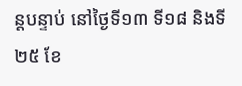ន្តបន្ទាប់ នៅថ្ងៃទី១៣ ទី១៨ និងទី២៥ ខែ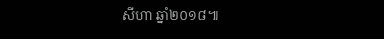សីហា ឆ្នាំ២០១៨៕